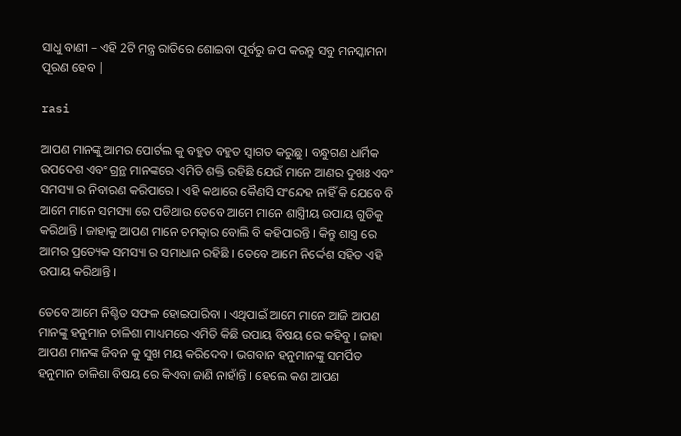ସାଧୁ ବାଣୀ – ଏହି 2ଟି ମନ୍ତ୍ର ରାତିରେ ଶୋଇବା ପୂର୍ବରୁ ଜପ କରନ୍ତୁ ସବୁ ମନସ୍କାମନା ପୂରଣ ହେବ |

rasi

ଆପଣ ମାନଙ୍କୁ ଆମର ପୋର୍ଟଲ କୁ ବହୁତ ବହୁତ ସ୍ୱାଗତ କରୁଛୁ । ବନ୍ଧୁଗଣ ଧାର୍ମିକ ଉପଦେଶ ଏବଂ ଗ୍ରନ୍ଥ ମାନଙ୍କରେ ଏମିତି ଶକ୍ତି ରହିଛି ଯେଉଁ ମାନେ ଆଣର ଦୁଖଃ ଏବଂ ସମସ୍ୟା ର ନିବାରଣ କରିପାରେ । ଏହି କଥାରେ କୈଣସି ସଂନ୍ଦେହ ନାହିଁ କି ଯେବେ ବି ଆମେ ମାନେ ସମସ୍ୟା ରେ ପଡିଥାଉ ତେବେ ଆମେ ମାନେ ଶାସ୍ତ୍ରୀିୟ ଉପାୟ ଗୁଡିକୁ କରିଥାନ୍ତି । ଜାହାକୁ ଆପଣ ମାନେ ଚମତ୍କାର ବୋଲି ବି କହିପାରନ୍ତି । କିନ୍ତୁ ଶାସ୍ତ୍ର ରେ ଆମର ପ୍ରତ୍ୟେକ ସମସ୍ୟା ର ସମାଧାନ ରହିଛି । ତେବେ ଆମେ ନିର୍ଦ୍ଦେଶ ସହିତ ଏହି ଉପାୟ କରିଥାନ୍ତି ।

ତେବେ ଆମେ ନିଶ୍ଚିତ ସଫଳ ହୋଇପାରିବା । ଏଥିପାଇଁ ଆମେ ମାନେ ଆଜି ଆପଣ ମାନଙ୍କୁ ହନୁମାନ ଚାଳିଶା ମାଧ୍ୟମରେ ଏମିତି କିଛି ଉପାୟ ବିଷୟ ରେ କହିବୁ । ଜାହା ଆପଣ ମାନଙ୍କ ଜିବନ କୁ ସୁଖ ମୟ କରିଦେବ । ଭଗବାନ ହନୁମାନଙ୍କୁ ସମର୍ପିତ ହନୁମାନ ଚାଳିଶା ବିଷୟ ରେ କିଏବା ଜାଣି ନାହାଁନ୍ତି । ହେଲେ କଣ ଆପଣ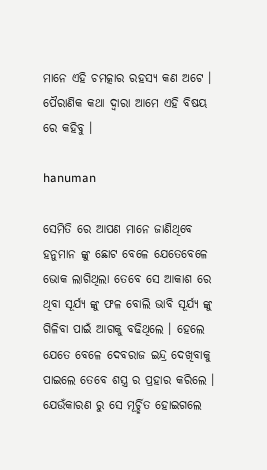ମାନେ ଏହି ଚମତ୍କାର ରହସ୍ୟ କଣ ଅଟେ । ପୈରାଣିକ କଥା ଦ୍ୱାରା ଆମେ ଏହି ବିଷୟ ରେ କହିବୁ ।

hanuman

ସେମିତି ରେ ଆପଣ ମାନେ ଜାଣିଥିବେ ହନୁମାନ ଙ୍କୁ ଛୋଟ ବେଳେ ଯେତେବେଳେ ଭୋକ ଲାଗିଥିଲା ତେବେ ସେ ଆକାଶ ରେ ଥିବା ସୂର୍ଯ୍ୟ ଙ୍କୁ ଫଳ ବୋଲି ଭାବି ସୂର୍ଯ୍ୟ ଙ୍କୁ ଗିଳିବା ପାଇଁ ଆଗକୁ ବଢିଥିଲେ । ହେଲେ ଯେତେ ବେଳେ ଦେବରାଜ ଇନ୍ଦ୍ର ଦେଖିବାକୁ ପାଇଲେ ତେବେ ଶସ୍ତ୍ର ର ପ୍ରହାର କରିଲେ । ଯେଉଁକାରଣ ରୁ ସେ ମୂର୍ଚ୍ଛିତ ହୋଇଗଲେ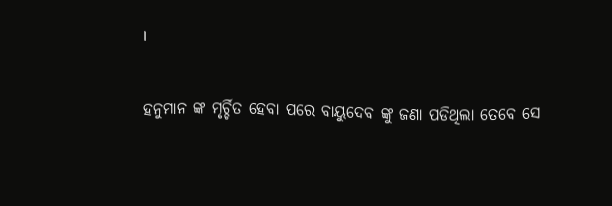।

ହନୁମାନ ଙ୍କ ମୃର୍ଚ୍ଚିତ ହେବା ପରେ ବାୟୁଦେବ ଙ୍କୁ ଜଣା ପଡିଥିଲା ତେବେ ସେ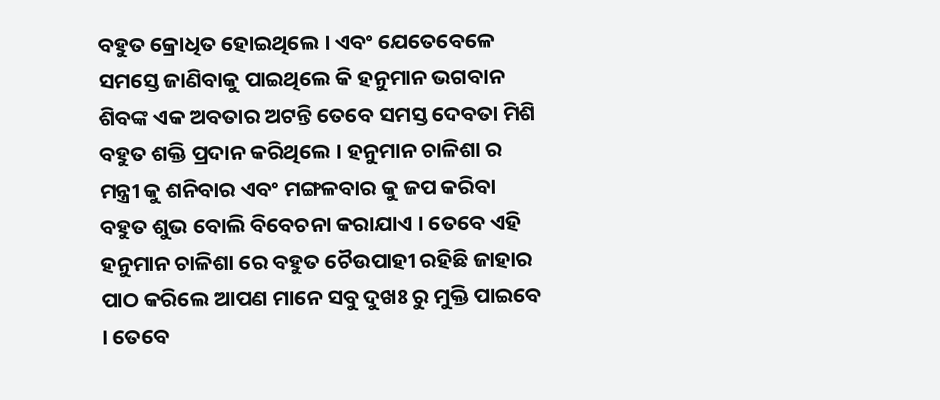ବହୁତ କ୍ରୋଧିତ ହୋଇଥିଲେ । ଏବଂ ଯେତେବେଳେ ସମସ୍ତେ ଜାଣିବାକୁ ପାଇଥିଲେ କି ହନୁମାନ ଭଗବାନ ଶିବଙ୍କ ଏକ ଅବତାର ଅଟନ୍ତି ତେବେ ସମସ୍ତ ଦେବତା ମିଶି ବହୁତ ଶକ୍ତି ପ୍ରଦାନ କରିଥିଲେ । ହନୁମାନ ଚାଳିଶା ର ମନ୍ତ୍ରୀ କୁ ଶନିବାର ଏବଂ ମଙ୍ଗଳବାର କୁ ଜପ କରିବା ବହୁତ ଶୁଭ ବୋଲି ବିବେଚନା କରାଯାଏ । ତେବେ ଏହି ହନୁମାନ ଚାଳିଶା ରେ ବହୁତ ଚୈଉପାହୀ ରହିଛି ଜାହାର ପାଠ କରିଲେ ଆପଣ ମାନେ ସବୁ ଦୁଖଃ ରୁ ମୁକ୍ତି ପାଇବେ । ତେବେ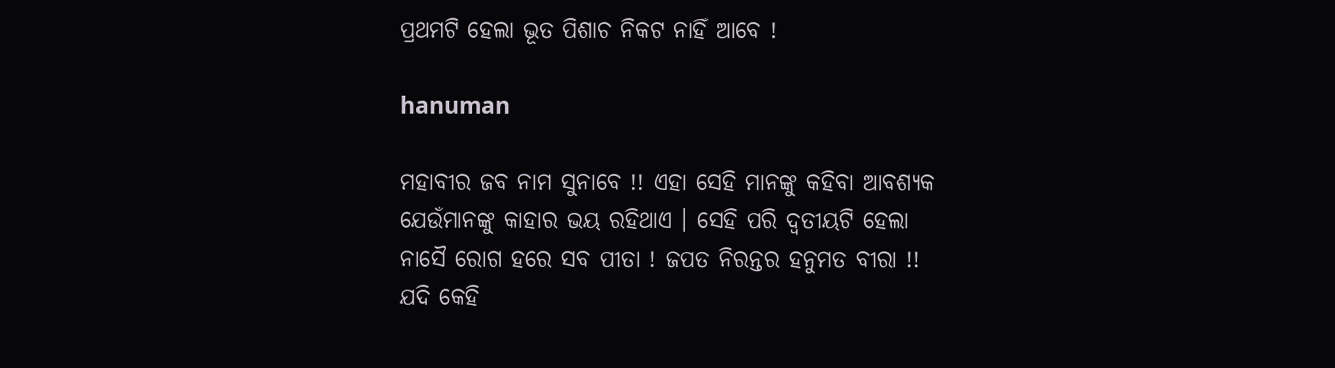ପ୍ରଥମଟି ହେଲା ଭୂତ ପିଶାଚ ନିକଟ ନାହିଁ ଆବେ !

hanuman

ମହାବୀର ଜବ ନାମ ସୁନାବେ !! ଏହା ସେହି ମାନଙ୍କୁ କହିବା ଆବଶ୍ୟକ ଯେଉଁମାନଙ୍କୁ କାହାର ଭୟ ରହିଥାଏ । ସେହି ପରି ଦ୍ୱତୀୟଟି ହେଲା ନାସୈ ରୋଗ ହରେ ସବ ପୀତା ! ଜପତ ନିରନ୍ତର ହନୁମତ ବୀରା !! ଯଦି କେହି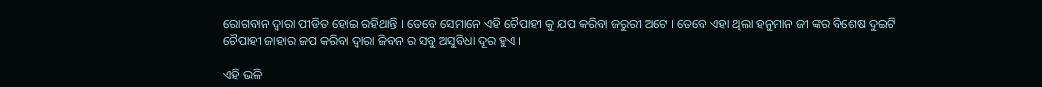ରୋଗବାନ ଦ୍ୱାରା ପୀଡିତ ହୋଇ ରହିଥାନ୍ତି । ତେବେ ସେମାନେ ଏହି ଚୈପାହୀ କୁ ଯପ କରିବା ଜରୁରୀ ଅଟେ । ତେବେ ଏହା ଥିଲା ହନୁମାନ ଜୀ ଙ୍କର ବିଶେଷ ଦୁଇଟି ଚୈପାହୀ ଜାହାର ଜପ କରିବା ଦ୍ୱାରା ଜିବନ ର ସବୁ ଅସୁବିଧା ଦୂର ହୁଏ ।

ଏହି ଭଳି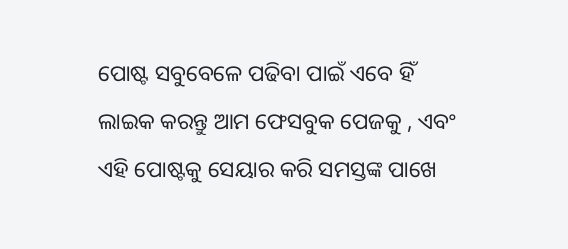ପୋଷ୍ଟ ସବୁବେଳେ ପଢିବା ପାଇଁ ଏବେ ହିଁ ଲାଇକ କରନ୍ତୁ ଆମ ଫେସବୁକ ପେଜକୁ , ଏବଂ ଏହି ପୋଷ୍ଟକୁ ସେୟାର କରି ସମସ୍ତଙ୍କ ପାଖେ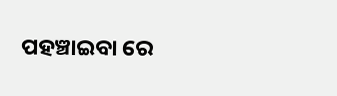ପହଞ୍ଚାଇବା ରେ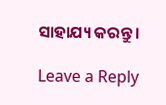ସାହାଯ୍ୟ କରନ୍ତୁ ।

Leave a Reply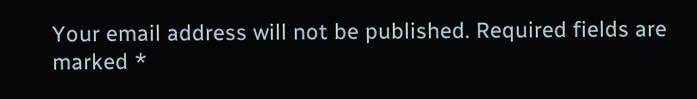Your email address will not be published. Required fields are marked *